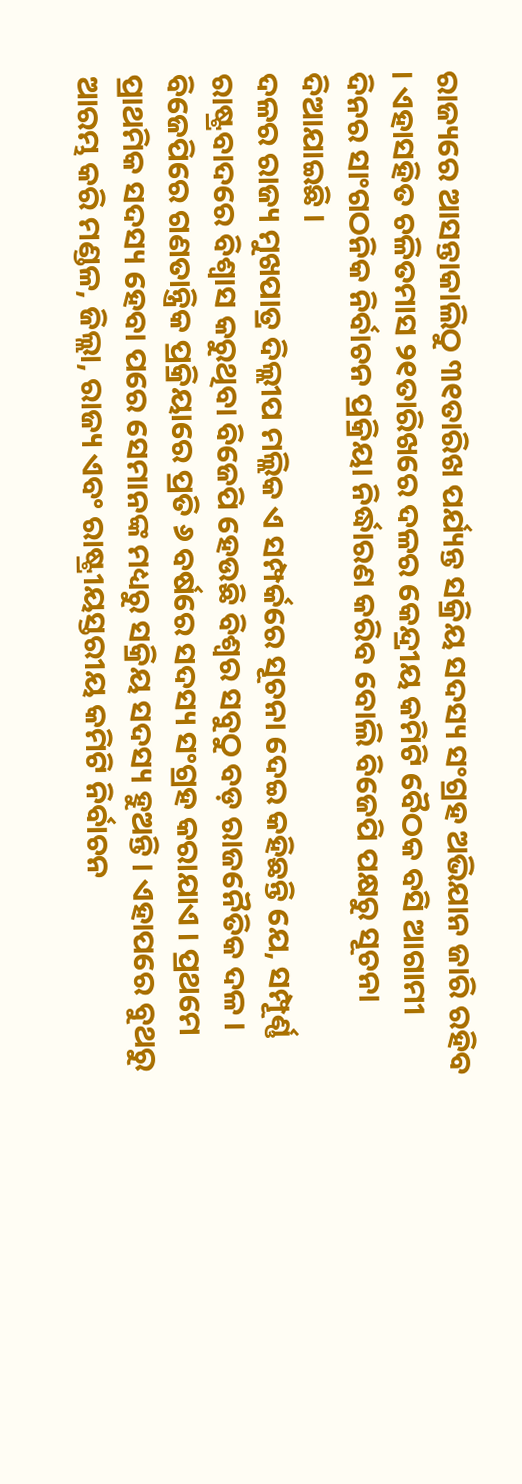ରାଜ୍ୟରେ ଆସନ୍ତାକାଲିଠୁ ୩୧ତାରିଖ ପର୍ଯ୍ୟନ୍ତ ସକ୍ରିୟ ସଦସ୍ୟ ସଂଗ୍ରହ ଅଭିଯାନ ଜାରି ରହିବ । ଏହାସହିତ ଚଳିତମାସ ୨୧ତାରିଖରେ ଦଳର କେନ୍ଦ୍ରୀୟ କମିଟି ବୈଠକ ବସି ଆଗାମୀ ଦିନର ସାଂଗଠନିକ ନିର୍ବାଚନ ପ୍ରକ୍ରିୟା ନିର୍ଦ୍ଧାରଣ କରିବ ବୋଲି ବିଜେପି ପକ୍ଷରୁ ସୂଚନା ଦିଆଯାଇଛି ।
ଦଳର ରାଜ୍ୟ ମୁଖପାତ୍ର ଦିଲ୍ଲୀପ ମଲ୍ଲିକ ଏ ସମ୍ପର୍କରେ ସୂଚନା ଦେଇ କହିଛନ୍ତି ଯେ, ସମ୍ପୂର୍ଣ୍ଣ ରାଷ୍ଟ୍ରବାଦରେ ବିଶ୍ୱାସ କରୁଥିବା ବିଜେପି ହେଉଛି ବିଶ୍ୱର ସବୁଠୁ ବଡ଼ ରାଜନୈତିକ ଦଳ । ବିଜେପିରେ ଗଣତାନ୍ତ୍ରିକ ପ୍ରକ୍ରିୟାରେ ପ୍ରତି ୬ ବର୍ଷରେ ସଦସ୍ୟ ସଂଗ୍ରହ କରାଯାଏ । ପ୍ରଥମେ ପ୍ରାଥମିକ ସଦସ୍ୟ ହେବା ପରେ ସେମାନଙ୍କ ମଧ୍ୟରୁ ସକ୍ରିୟ ସଦସ୍ୟ ହୁଅନ୍ତି । ଏହାପରେ ବୁଥରୁ ଆରମ୍ଭ କରି ମଣ୍ଡଳ, ଜିଲ୍ଲା, ରାଜ୍ୟ ଏବଂ ରାଷ୍ଟ୍ରୀୟସ୍ତରୀୟ କମିଟି ନିର୍ବାଚନ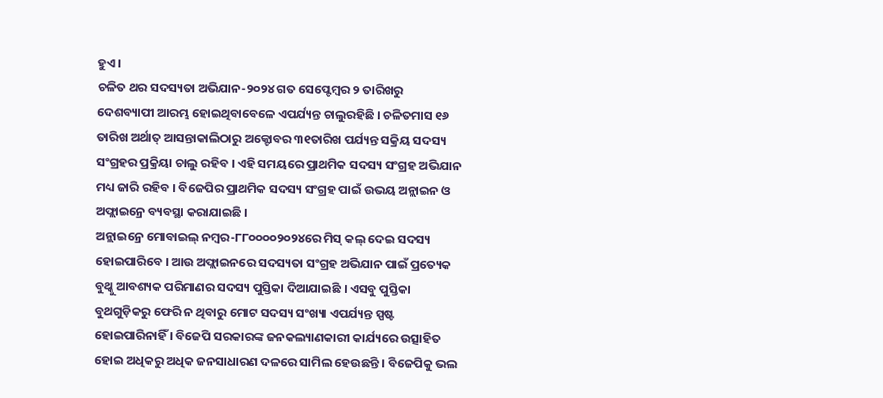ହୁଏ ।
ଚଳିତ ଥର ସଦସ୍ୟତା ଅଭିଯାନ-୨୦୨୪ ଗତ ସେପ୍ଟେମ୍ବର ୨ ତାରିଖରୁ ଦେଶବ୍ୟାପୀ ଆରମ୍ଭ ହୋଇଥିବାବେଳେ ଏପର୍ଯ୍ୟନ୍ତ ଚାଲୁରହିଛି । ଚଳିତମାସ ୧୬ ତାରିଖ ଅର୍ଥାତ୍ ଆସନ୍ତାକାଲିଠାରୁ ଅକ୍ଟୋବର ୩୧ତାରିଖ ପର୍ଯ୍ୟନ୍ତ ସକ୍ରିୟ ସଦସ୍ୟ ସଂଗ୍ରହର ପ୍ରକ୍ରିୟା ଚାଲୁ ରହିବ । ଏହି ସମୟରେ ପ୍ରାଥମିକ ସଦସ୍ୟ ସଂଗ୍ରହ ଅଭିଯାନ ମଧ୍ୟ ଜାରି ରହିବ । ବିଜେପିର ପ୍ରାଥମିକ ସଦସ୍ୟ ସଂଗ୍ରହ ପାଇଁ ଉଭୟ ଅନ୍ଲାଇନ ଓ ଅଫ୍ଲାଇନ୍ରେ ବ୍ୟବସ୍ଥା କରାଯାଇଛି ।
ଅନ୍ଲାଇନ୍ରେ ମୋବାଇଲ୍ ନମ୍ବର-୮୮୦୦୦୦୨୦୨୪ରେ ମିସ୍ କଲ୍ ଦେଇ ସଦସ୍ୟ ହୋଇପାରିବେ । ଆଉ ଅଫ୍ଲାଇନରେ ସଦସ୍ୟତା ସଂଗ୍ରହ ଅଭିଯାନ ପାଇଁ ପ୍ରତ୍ୟେକ ବୁଥ୍କୁ ଆବଶ୍ୟକ ପରିମାଣର ସଦସ୍ୟ ପୁସ୍ତିକା ଦିଆଯାଇଛି । ଏସବୁ ପୁସ୍ତିକା ବୁଥଗୁଡ଼ିକରୁ ଫେରି ନ ଥିବାରୁ ମୋଟ ସଦସ୍ୟ ସଂଖ୍ୟା ଏପର୍ଯ୍ୟନ୍ତ ସ୍ପଷ୍ଟ ହୋଇପାରିନାହିଁ । ବିଜେପି ସରକାରଙ୍କ ଜନକଲ୍ୟାଣକାରୀ କାର୍ଯ୍ୟରେ ଉତ୍ସାହିତ ହୋଇ ଅଧିକରୁ ଅଧିକ ଜନସାଧାରଣ ଦଳରେ ସାମିଲ ହେଉଛନ୍ତି । ବିଜେପିକୁ ଭଲ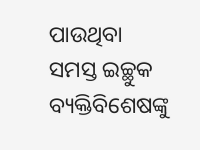ପାଉଥିବା ସମସ୍ତ ଇଚ୍ଛୁକ ବ୍ୟକ୍ତିବିଶେଷଙ୍କୁ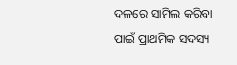ଦଳରେ ସାମିଲ କରିବା ପାଇଁ ପ୍ରାଥମିକ ସଦସ୍ୟ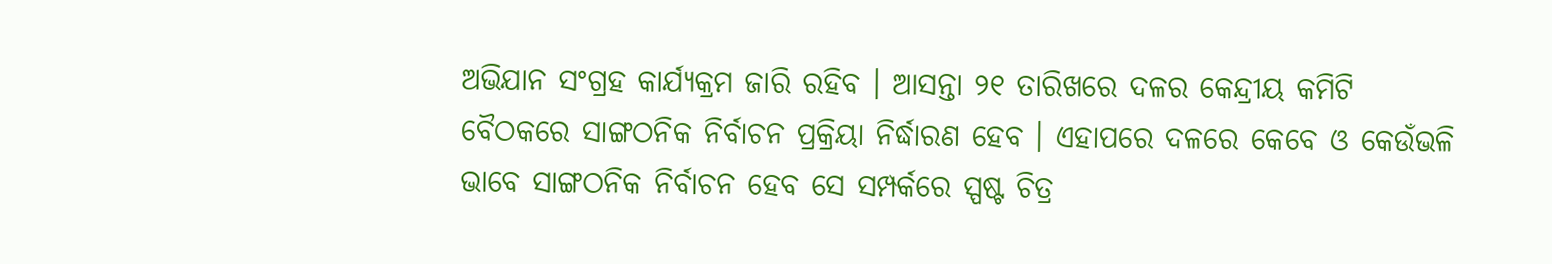ଅଭିଯାନ ସଂଗ୍ରହ କାର୍ଯ୍ୟକ୍ରମ ଜାରି ରହିବ । ଆସନ୍ତା ୨୧ ତାରିଖରେ ଦଳର କେନ୍ଦ୍ରୀୟ କମିଟି ବୈଠକରେ ସାଙ୍ଗଠନିକ ନିର୍ବାଚନ ପ୍ରକ୍ରିୟା ନିର୍ଦ୍ଧାରଣ ହେବ । ଏହାପରେ ଦଳରେ କେବେ ଓ କେଉଁଭଳି ଭାବେ ସାଙ୍ଗଠନିକ ନିର୍ବାଚନ ହେବ ସେ ସମ୍ପର୍କରେ ସ୍ପଷ୍ଟ ଚିତ୍ର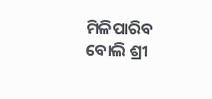ମିଳିପାରିବ ବୋଲି ଶ୍ରୀ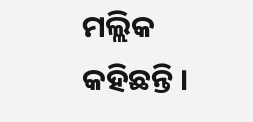ମଲ୍ଲିକ କହିଛନ୍ତି ।